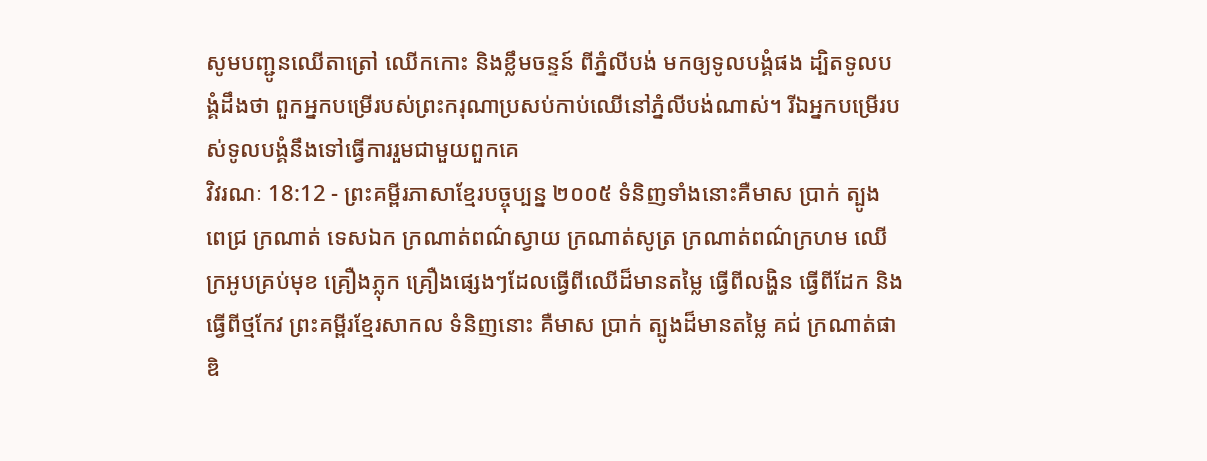សូមបញ្ជូនឈើតាត្រៅ ឈើកកោះ និងខ្លឹមចន្ទន៍ ពីភ្នំលីបង់ មកឲ្យទូលបង្គំផង ដ្បិតទូលបង្គំដឹងថា ពួកអ្នកបម្រើរបស់ព្រះករុណាប្រសប់កាប់ឈើនៅភ្នំលីបង់ណាស់។ រីឯអ្នកបម្រើរបស់ទូលបង្គំនឹងទៅធ្វើការរួមជាមួយពួកគេ
វិវរណៈ 18:12 - ព្រះគម្ពីរភាសាខ្មែរបច្ចុប្បន្ន ២០០៥ ទំនិញទាំងនោះគឺមាស ប្រាក់ ត្បូង ពេជ្រ ក្រណាត់ ទេសឯក ក្រណាត់ពណ៌ស្វាយ ក្រណាត់សូត្រ ក្រណាត់ពណ៌ក្រហម ឈើក្រអូបគ្រប់មុខ គ្រឿងភ្លុក គ្រឿងផ្សេងៗដែលធ្វើពីឈើដ៏មានតម្លៃ ធ្វើពីលង្ហិន ធ្វើពីដែក និងធ្វើពីថ្មកែវ ព្រះគម្ពីរខ្មែរសាកល ទំនិញនោះ គឺមាស ប្រាក់ ត្បូងដ៏មានតម្លៃ គជ់ ក្រណាត់ផាឌិ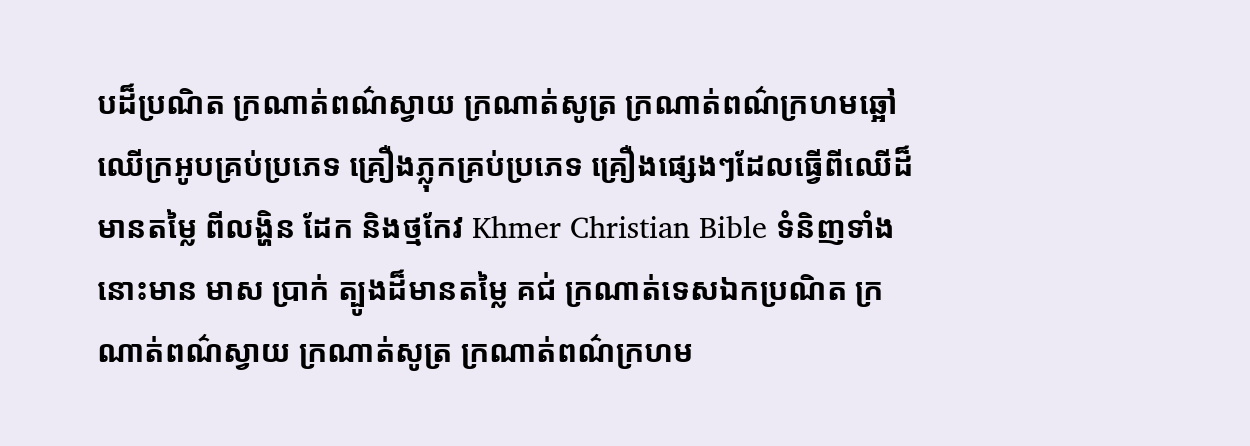បដ៏ប្រណិត ក្រណាត់ពណ៌ស្វាយ ក្រណាត់សូត្រ ក្រណាត់ពណ៌ក្រហមឆ្អៅ ឈើក្រអូបគ្រប់ប្រភេទ គ្រឿងភ្លុកគ្រប់ប្រភេទ គ្រឿងផ្សេងៗដែលធ្វើពីឈើដ៏មានតម្លៃ ពីលង្ហិន ដែក និងថ្មកែវ Khmer Christian Bible ទំនិញទាំងនោះមាន មាស ប្រាក់ ត្បូងដ៏មានតម្លៃ គជ់ ក្រណាត់ទេសឯកប្រណិត ក្រណាត់ពណ៌ស្វាយ ក្រណាត់សូត្រ ក្រណាត់ពណ៌ក្រហម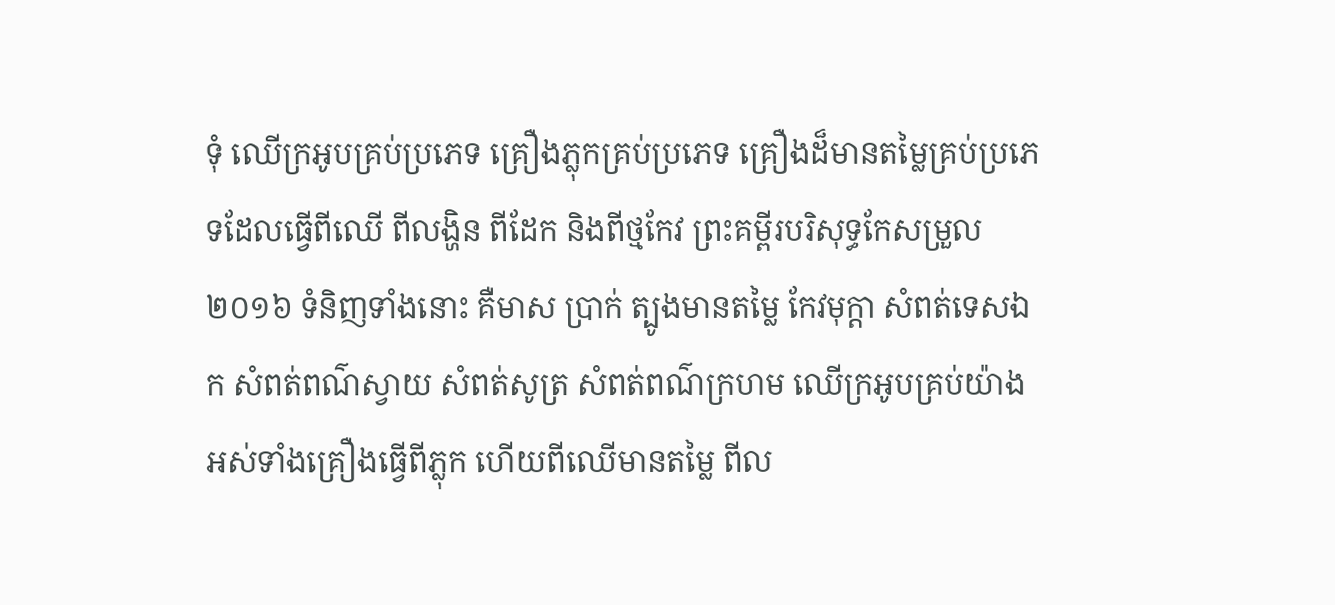ទុំ ឈើក្រអូបគ្រប់ប្រភេទ គ្រឿងភ្លុកគ្រប់ប្រភេទ គ្រឿងដ៏មានតម្លៃគ្រប់ប្រភេទដែលធ្វើពីឈើ ពីលង្ហិន ពីដែក និងពីថ្មកែវ ព្រះគម្ពីរបរិសុទ្ធកែសម្រួល ២០១៦ ទំនិញទាំងនោះ គឺមាស ប្រាក់ ត្បូងមានតម្លៃ កែវមុក្តា សំពត់ទេសឯក សំពត់ពណ៌ស្វាយ សំពត់សូត្រ សំពត់ពណ៌ក្រហម ឈើក្រអូបគ្រប់យ៉ាង អស់ទាំងគ្រឿងធ្វើពីភ្លុក ហើយពីឈើមានតម្លៃ ពីល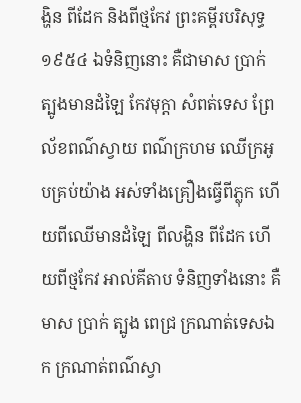ង្ហិន ពីដែក និងពីថ្មកែវ ព្រះគម្ពីរបរិសុទ្ធ ១៩៥៤ ឯទំនិញនោះ គឺជាមាស ប្រាក់ ត្បូងមានដំឡៃ កែវមុក្តា សំពត់ទេស ព្រែ ល័ខពណ៌ស្វាយ ពណ៌ក្រហម ឈើក្រអូបគ្រប់យ៉ាង អស់ទាំងគ្រឿងធ្វើពីភ្លុក ហើយពីឈើមានដំឡៃ ពីលង្ហិន ពីដែក ហើយពីថ្មកែវ អាល់គីតាប ទំនិញទាំងនោះ គឺមាស ប្រាក់ ត្បូង ពេជ្រ ក្រណាត់ទេសឯក ក្រណាត់ពណ៌ស្វា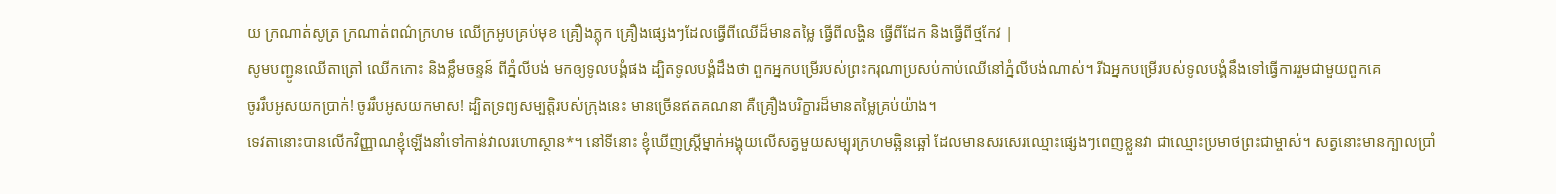យ ក្រណាត់សូត្រ ក្រណាត់ពណ៌ក្រហម ឈើក្រអូបគ្រប់មុខ គ្រឿងភ្លុក គ្រឿងផ្សេងៗដែលធ្វើពីឈើដ៏មានតម្លៃ ធ្វើពីលង្ហិន ធ្វើពីដែក និងធ្វើពីថ្មកែវ |
សូមបញ្ជូនឈើតាត្រៅ ឈើកកោះ និងខ្លឹមចន្ទន៍ ពីភ្នំលីបង់ មកឲ្យទូលបង្គំផង ដ្បិតទូលបង្គំដឹងថា ពួកអ្នកបម្រើរបស់ព្រះករុណាប្រសប់កាប់ឈើនៅភ្នំលីបង់ណាស់។ រីឯអ្នកបម្រើរបស់ទូលបង្គំនឹងទៅធ្វើការរួមជាមួយពួកគេ
ចូររឹបអូសយកប្រាក់! ចូររឹបអូសយកមាស! ដ្បិតទ្រព្យសម្បត្តិរបស់ក្រុងនេះ មានច្រើនឥតគណនា គឺគ្រឿងបរិក្ខារដ៏មានតម្លៃគ្រប់យ៉ាង។
ទេវតានោះបានលើកវិញ្ញាណខ្ញុំឡើងនាំទៅកាន់វាលរហោស្ថាន*។ នៅទីនោះ ខ្ញុំឃើញស្ត្រីម្នាក់អង្គុយលើសត្វមួយសម្បុរក្រហមឆ្អិនឆ្អៅ ដែលមានសរសេរឈ្មោះផ្សេងៗពេញខ្លួនវា ជាឈ្មោះប្រមាថព្រះជាម្ចាស់។ សត្វនោះមានក្បាលប្រាំ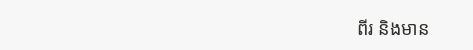ពីរ និងមាន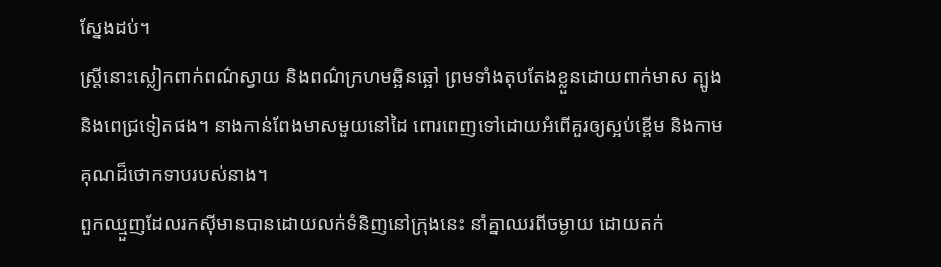ស្នែងដប់។
ស្ត្រីនោះស្លៀកពាក់ពណ៌ស្វាយ និងពណ៌ក្រហមឆ្អិនឆ្អៅ ព្រមទាំងតុបតែងខ្លួនដោយពាក់មាស ត្បូង និងពេជ្រទៀតផង។ នាងកាន់ពែងមាសមួយនៅដៃ ពោរពេញទៅដោយអំពើគួរឲ្យស្អប់ខ្ពើម និងកាមគុណដ៏ថោកទាបរបស់នាង។
ពួកឈ្មួញដែលរកស៊ីមានបានដោយលក់ទំនិញនៅក្រុងនេះ នាំគ្នាឈរពីចម្ងាយ ដោយតក់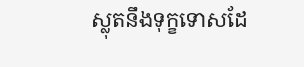ស្លុតនឹងទុក្ខទោសដែ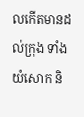លកើតមានដល់ក្រុង ទាំងយំសោក និ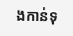ងកាន់ទុ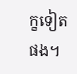ក្ខទៀតផង។